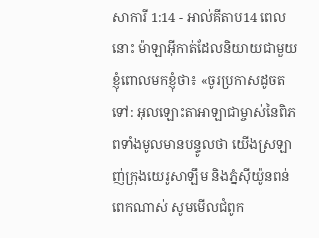សាការី 1:14 - អាល់គីតាប14 ពេលនោះ ម៉ាឡាអ៊ីកាត់ដែលនិយាយជាមួយខ្ញុំពោលមកខ្ញុំថា៖ «ចូរប្រកាសដូចតទៅ: អុលឡោះតាអាឡាជាម្ចាស់នៃពិភពទាំងមូលមានបន្ទូលថា យើងស្រឡាញ់ក្រុងយេរូសាឡឹម និងភ្នំស៊ីយ៉ូនពន់ពេកណាស់ សូមមើលជំពូក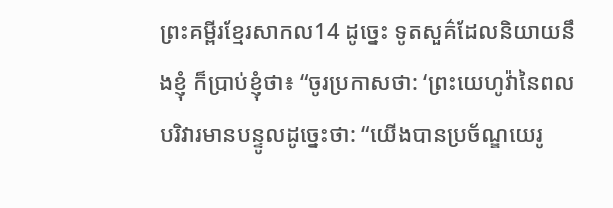ព្រះគម្ពីរខ្មែរសាកល14 ដូច្នេះ ទូតសួគ៌ដែលនិយាយនឹងខ្ញុំ ក៏ប្រាប់ខ្ញុំថា៖ “ចូរប្រកាសថា: ‘ព្រះយេហូវ៉ានៃពលបរិវារមានបន្ទូលដូច្នេះថា: “យើងបានប្រច័ណ្ឌយេរូ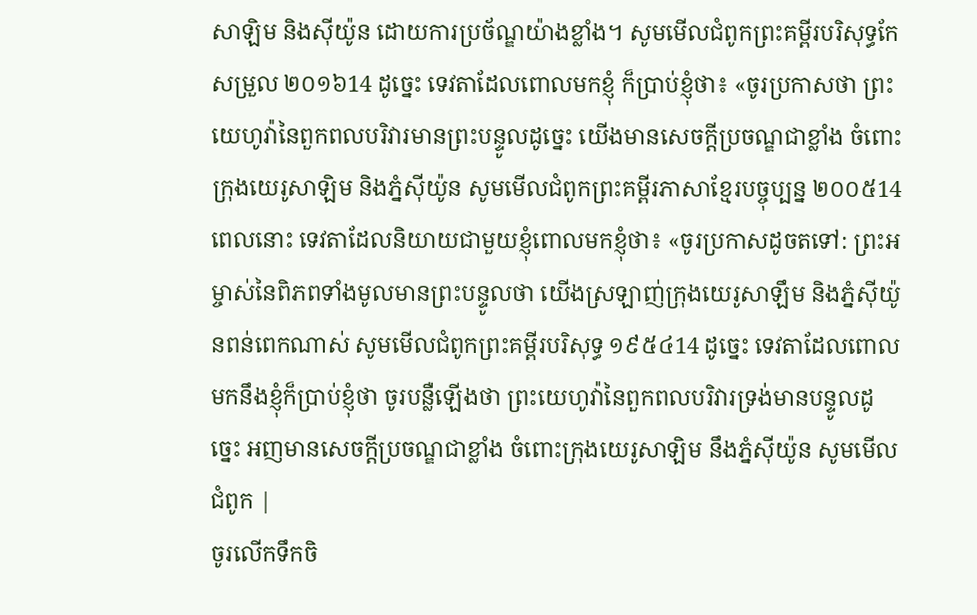សាឡិម និងស៊ីយ៉ូន ដោយការប្រច័ណ្ឌយ៉ាងខ្លាំង។ សូមមើលជំពូកព្រះគម្ពីរបរិសុទ្ធកែសម្រួល ២០១៦14 ដូច្នេះ ទេវតាដែលពោលមកខ្ញុំ ក៏ប្រាប់ខ្ញុំថា៖ «ចូរប្រកាសថា ព្រះយេហូវ៉ានៃពួកពលបរិវារមានព្រះបន្ទូលដូច្នេះ យើងមានសេចក្ដីប្រចណ្ឌជាខ្លាំង ចំពោះក្រុងយេរូសាឡិម និងភ្នំស៊ីយ៉ូន សូមមើលជំពូកព្រះគម្ពីរភាសាខ្មែរបច្ចុប្បន្ន ២០០៥14 ពេលនោះ ទេវតាដែលនិយាយជាមួយខ្ញុំពោលមកខ្ញុំថា៖ «ចូរប្រកាសដូចតទៅ: ព្រះអម្ចាស់នៃពិភពទាំងមូលមានព្រះបន្ទូលថា យើងស្រឡាញ់ក្រុងយេរូសាឡឹម និងភ្នំស៊ីយ៉ូនពន់ពេកណាស់ សូមមើលជំពូកព្រះគម្ពីរបរិសុទ្ធ ១៩៥៤14 ដូច្នេះ ទេវតាដែលពោលមកនឹងខ្ញុំក៏ប្រាប់ខ្ញុំថា ចូរបន្លឺឡើងថា ព្រះយេហូវ៉ានៃពួកពលបរិវារទ្រង់មានបន្ទូលដូច្នេះ អញមានសេចក្ដីប្រចណ្ឌជាខ្លាំង ចំពោះក្រុងយេរូសាឡិម នឹងភ្នំស៊ីយ៉ូន សូមមើលជំពូក |
ចូរលើកទឹកចិ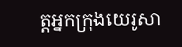ត្តអ្នកក្រុងយេរូសា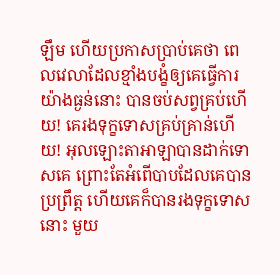ឡឹម ហើយប្រកាសប្រាប់គេថា ពេលវេលាដែលខ្មាំងបង្ខំឲ្យគេធ្វើការ យ៉ាងធ្ងន់នោះ បានចប់សព្វគ្រប់ហើយ! គេរងទុក្ខទោសគ្រប់គ្រាន់ហើយ! អុលឡោះតាអាឡាបានដាក់ទោសគេ ព្រោះតែអំពើបាបដែលគេបានប្រព្រឹត្ត ហើយគេក៏បានរងទុក្ខទោសនោះ មួយ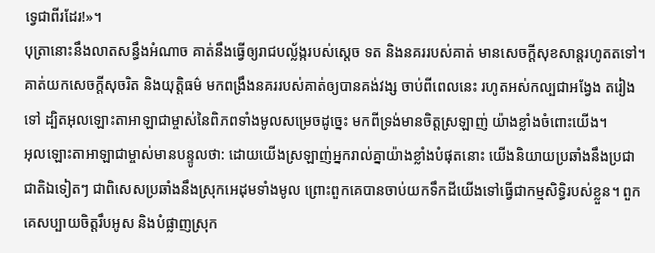ទ្វេជាពីរដែរ!»។
បុត្រានោះនឹងលាតសន្ធឹងអំណាច គាត់នឹងធ្វើឲ្យរាជបល្ល័ង្ករបស់ស្តេច ទត និងនគររបស់គាត់ មានសេចក្ដីសុខសាន្តរហូតតទៅ។ គាត់យកសេចក្ដីសុចរិត និងយុត្តិធម៌ មកពង្រឹងនគររបស់គាត់ឲ្យបានគង់វង្ស ចាប់ពីពេលនេះ រហូតអស់កល្បជាអង្វែង តរៀងទៅ ដ្បិតអុលឡោះតាអាឡាជាម្ចាស់នៃពិភពទាំងមូលសម្រេចដូច្នេះ មកពីទ្រង់មានចិត្តស្រឡាញ់ យ៉ាងខ្លាំងចំពោះយើង។
អុលឡោះតាអាឡាជាម្ចាស់មានបន្ទូលថា: ដោយយើងស្រឡាញ់អ្នករាល់គ្នាយ៉ាងខ្លាំងបំផុតនោះ យើងនិយាយប្រឆាំងនឹងប្រជាជាតិឯទៀតៗ ជាពិសេសប្រឆាំងនឹងស្រុកអេដុមទាំងមូល ព្រោះពួកគេបានចាប់យកទឹកដីយើងទៅធ្វើជាកម្មសិទ្ធិរបស់ខ្លួន។ ពួកគេសប្បាយចិត្តរឹបអូស និងបំផ្លាញស្រុក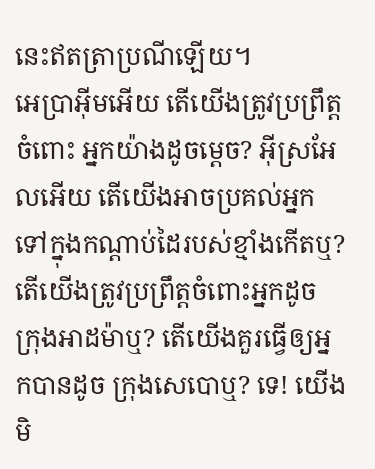នេះឥតត្រាប្រណីឡើយ។
អេប្រាអ៊ីមអើយ តើយើងត្រូវប្រព្រឹត្តចំពោះ អ្នកយ៉ាងដូចម្ដេច? អ៊ីស្រអែលអើយ តើយើងអាចប្រគល់អ្នក ទៅក្នុងកណ្ដាប់ដៃរបស់ខ្មាំងកើតឬ? តើយើងត្រូវប្រព្រឹត្តចំពោះអ្នកដូច ក្រុងអាដម៉ាឬ? តើយើងគួរធ្វើឲ្យអ្នកបានដូច ក្រុងសេបោឬ? ទេ! យើងមិ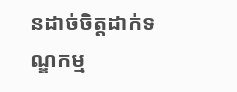នដាច់ចិត្តដាក់ទណ្ឌកម្ម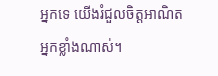អ្នកទេ យើងរំជួលចិត្តអាណិតអ្នកខ្លាំងណាស់។